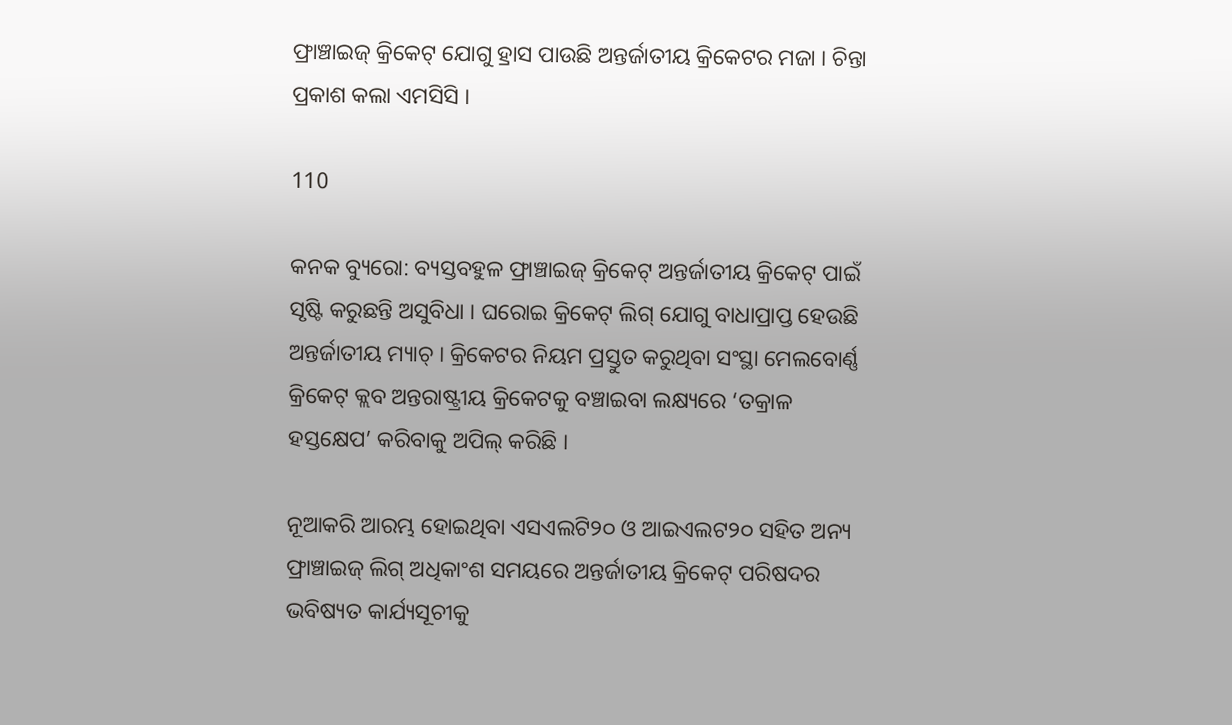ଫ୍ରାଞ୍ଚାଇଜ୍ କ୍ରିକେଟ୍ ଯୋଗୁ ହ୍ରାସ ପାଉଛି ଅନ୍ତର୍ଜାତୀୟ କ୍ରିକେଟର ମଜା । ଚିନ୍ତା ପ୍ରକାଶ କଲା ଏମସିସି ।

110

କନକ ବ୍ୟୁରୋ: ବ୍ୟସ୍ତବହୁଳ ଫ୍ରାଞ୍ଚାଇଜ୍ କ୍ରିକେଟ୍ ଅନ୍ତର୍ଜାତୀୟ କ୍ରିକେଟ୍ ପାଇଁ ସୃଷ୍ଟି କରୁଛନ୍ତି ଅସୁବିଧା । ଘରୋଇ କ୍ରିକେଟ୍ ଲିଗ୍ ଯୋଗୁ ବାଧାପ୍ରାପ୍ତ ହେଉଛି ଅନ୍ତର୍ଜାତୀୟ ମ୍ୟାଚ୍ । କ୍ରିକେଟର ନିୟମ ପ୍ରସ୍ତୁତ କରୁଥିବା ସଂସ୍ଥା ମେଲବୋର୍ଣ୍ଣ କ୍ରିକେଟ୍ କ୍ଲବ ଅନ୍ତରାଷ୍ଟ୍ରୀୟ କ୍ରିକେଟକୁ ବଞ୍ଚାଇବା ଲକ୍ଷ୍ୟରେ ‘ତକ୍ରାଳ ହସ୍ତକ୍ଷେପ’ କରିବାକୁ ଅପିଲ୍ କରିଛି ।

ନୂଆକରି ଆରମ୍ଭ ହୋଇଥିବା ଏସଏଲଟି୨୦ ଓ ଆଇଏଲଟ୨୦ ସହିତ ଅନ୍ୟ ଫ୍ରାଞ୍ଚାଇଜ୍ ଲିଗ୍ ଅଧିକାଂଶ ସମୟରେ ଅନ୍ତର୍ଜାତୀୟ କ୍ରିକେଟ୍ ପରିଷଦର ଭବିଷ୍ୟତ କାର୍ଯ୍ୟସୂଚୀକୁ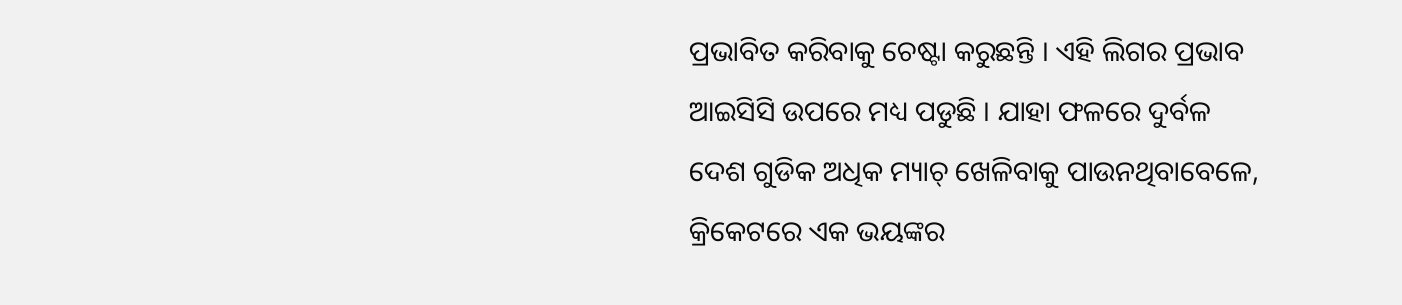ପ୍ରଭାବିତ କରିବାକୁ ଚେଷ୍ଟା କରୁଛନ୍ତି । ଏହି ଲିଗର ପ୍ରଭାବ ଆଇସିସି ଉପରେ ମଧ୍ୟ ପଡୁଛି । ଯାହା ଫଳରେ ଦୁର୍ବଳ ଦେଶ ଗୁଡିକ ଅଧିକ ମ୍ୟାଚ୍ ଖେଳିବାକୁ ପାଉନଥିବାବେଳେ, କ୍ରିକେଟରେ ଏକ ଭୟଙ୍କର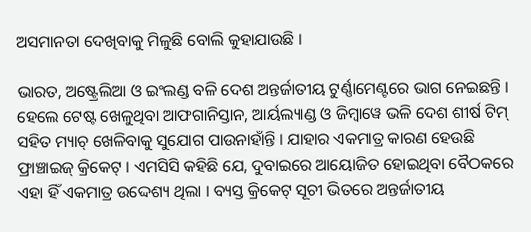ଅସମାନତା ଦେଖିବାକୁ ମିଳୁଛି ବୋଲି କୁହାଯାଉଛି ।

ଭାରତ, ଅଷ୍ଟ୍ରେଲିଆ ଓ ଇଂଲଣ୍ଡ ବଳି ଦେଶ ଅନ୍ତର୍ଜାତୀୟ ଟୁର୍ଣ୍ଣାମେଣ୍ଟରେ ଭାଗ ନେଇଛନ୍ତି । ହେଲେ ଟେଷ୍ଟ ଖେଳୁଥିବା ଆଫଗାନିସ୍ତାନ, ଆର୍ୟଲ୍ୟାଣ୍ଡ ଓ ଜିମ୍ବାୱେ ଭଳି ଦେଶ ଶୀର୍ଷ ଟିମ୍ ସହିତ ମ୍ୟାଚ୍ ଖେଳିବାକୁ ସୁଯୋଗ ପାଉନାହାଁନ୍ତି । ଯାହାର ଏକମାତ୍ର କାରଣ ହେଉଛି ଫ୍ରାଞ୍ଚାଇଜ୍ କ୍ରିକେଟ୍ । ଏମସିସି କହିଛି ଯେ, ଦୁବାଇରେ ଆୟୋଜିତ ହୋଇଥିବା ବୈଠକରେ ଏହା ହିଁ ଏକମାତ୍ର ଉଦ୍ଦେଶ୍ୟ ଥିଲା । ବ୍ୟସ୍ତ କ୍ରିକେଟ୍ ସୂଚୀ ଭିତରେ ଅନ୍ତର୍ଜାତୀୟ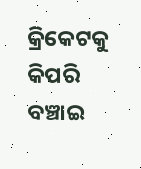କ୍ରିକେଟକୁ କିପରି ବଞ୍ଚାଇ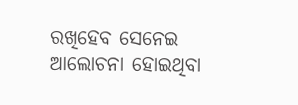ରଖିହେବ ସେନେଇ ଆଲୋଚନା ହୋଇଥିବା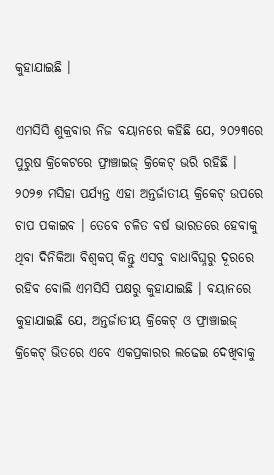କୁହାଯାଇଛି ।

ଏମସିସି ଶୁକ୍ରବାର ନିଜ ବୟାନରେ କହିଛି ଯେ, ୨୦୨୩ରେ ପୁରୁଷ କ୍ରିକେଟରେ ଫ୍ରାଞ୍ଚାଇଜ୍ କ୍ରିକେଟ୍ ଭରି ରହିଛି । ୨୦୨୭ ମସିହା ପର୍ଯ୍ୟନ୍ତ ଏହା ଅନ୍ତର୍ଜାତୀୟ କ୍ରିକେଟ୍ ଉପରେ ଚାପ ପକାଇବ । ତେବେ ଚଳିତ ବର୍ଷ ଭାରତରେ ହେବାକୁ ଥିବା ଦିନିକିଆ ବିଶ୍ୱକପ୍ କିନ୍ତୁ ଏସବୁ ବାଧାବିଘ୍ନରୁ ଦୂରରେ ରହିବ ବୋଲି ଏମସିସି ପକ୍ଷରୁ କୁହାଯାଇଛି । ବୟାନରେ କୁହାଯାଇଛି ଯେ, ଅନ୍ତର୍ଜାତୀୟ କ୍ରିକେଟ୍ ଓ ଫ୍ରାଞ୍ଚାଇଜ୍ କ୍ରିକେଟ୍ ଭିତରେ ଏବେ ଏକପ୍ରକାରର ଲଢେଇ ଦେଖିବାକୁ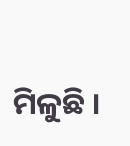ମିଳୁଛି ।